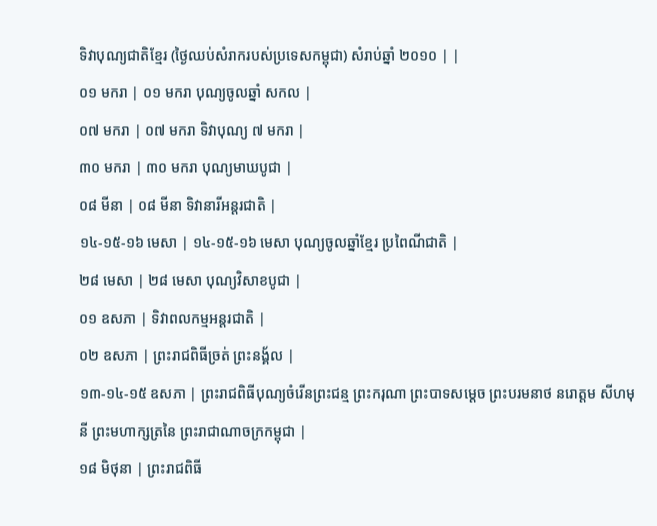ទិវាបុណ្យជាតិខ្មែរ (ថ្ងៃឈប់សំរាករបស់ប្រទេសកម្ពុជា) សំរាប់ឆ្នាំ ២០១០ | |
០១ មករា | ០១ មករា បុណ្យចូលឆ្នាំ សកល |
០៧ មករា | ០៧ មករា ទិវាបុណ្យ ៧ មករា |
៣០ មករា | ៣០ មករា បុណ្យមាឃបូជា |
០៨ មីនា | ០៨ មីនា ទិវានារីអន្ដរជាតិ |
១៤-១៥-១៦ មេសា | ១៤-១៥-១៦ មេសា បុណ្យចូលឆ្នាំខ្មែរ ប្រពៃណីជាតិ |
២៨ មេសា | ២៨ មេសា បុណ្យវិសាខបូជា |
០១ ឧសភា | ទិវាពលកម្មអន្ដរជាតិ |
០២ ឧសភា | ព្រះរាជពិធីច្រត់ ព្រះនង្គ័ល |
១៣-១៤-១៥ ឧសភា | ព្រះរាជពិធីបុណ្យចំរើនព្រះជន្ម ព្រះករុណា ព្រះបាទសម្តេច ព្រះបរមនាថ នរោត្តម សីហមុនី ព្រះមហាក្សត្រនៃ ព្រះរាជាណាចក្រកម្ពុជា |
១៨ មិថុនា | ព្រះរាជពិធី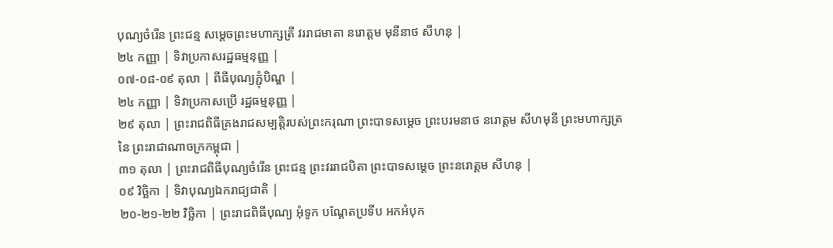បុណ្យចំរើន ព្រះជន្ម សម្តេចព្រះមហាក្សត្រី វររាជមាតា នរោត្តម មុនីនាថ សីហនុ |
២៤ កញ្ញា | ទិវាប្រកាសរដ្ឋធម្មនុញ្ញ |
០៧-០៨-០៩ តុលា | ពីធីបុណ្យភ្ជុំបិណ្ឌ |
២៤ កញ្ញា | ទិវាប្រកាសប្រើ រដ្ឋធម្មនុញ្ញ |
២៩ តុលា | ព្រះរាជពិធីគ្រងរាជសម្បត្តិរបស់ព្រះករុណា ព្រះបាទសម្តេច ព្រះបរមនាថ នរោត្តម សីហមុនី ព្រះមហាក្សត្រនៃ ព្រះរាជាណាចក្រកម្ពុជា |
៣១ តុលា | ព្រះរាជពិធីបុណ្យចំរើន ព្រះជន្ម ព្រះវររាជបិតា ព្រះបាទសម្តេច ព្រះនរោត្តម សីហនុ |
០៩ វិច្ឆិកា | ទិវាបុណ្យឯករាជ្យជាតិ |
២០-២១-២២ វិច្ឆិកា | ព្រះរាជពិធីបុណ្យ អុំទូក បណ្ដែតប្រទីប អកអំបុក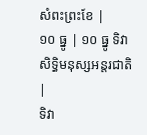សំពះព្រះខែ |
១០ ធ្នូ | ១០ ធ្នូ ទិវាសិទ្ធិមនុស្សអន្តរជាតិ |
ទិវា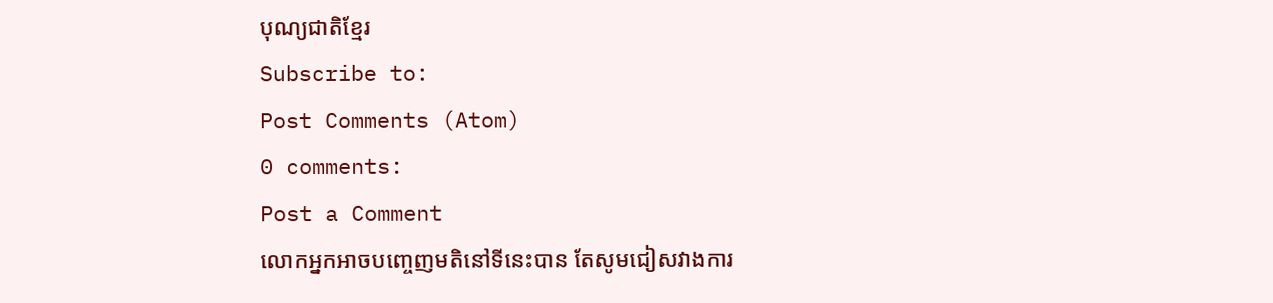បុណ្យជាតិខ្មែរ
Subscribe to:
Post Comments (Atom)
0 comments:
Post a Comment
លោកអ្នកអាចបញ្ចេញមតិនៅទីនេះបាន តែសូមជៀសវាងការ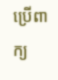ប្រើពាក្យ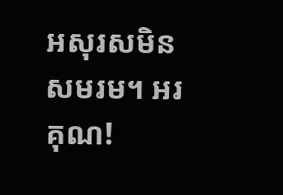អសុរសមិនសមរម។ អរគុណ!